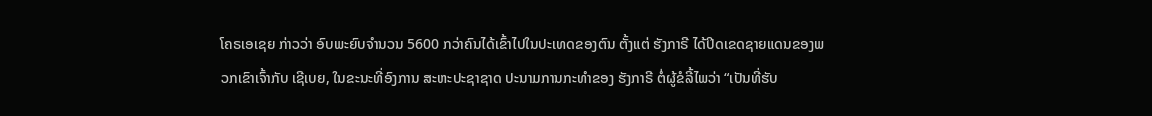ໂຄຣເອເຊຍ ກ່າວວ່າ ອົບພະຍົບຈຳນວນ 5600 ກວ່າຄົນໄດ້ເຂົ້າໄປໃນປະເທດຂອງຕົນ ຕັ້ງແຕ່ ຮັງກາຣີ ໄດ້ປິດເຂດຊາຍແດນຂອງພວກເຂົາເຈົ້າກັບ ເຊີເບຍ, ໃນຂະນະທີ່ອົງການ ສະຫະປະຊາຊາດ ປະນາມການກະທຳຂອງ ຮັງກາຣີ ຕໍ່ຜູ້ຂໍລີ້ໄພວ່າ “ເປັນທີ່ຮັບ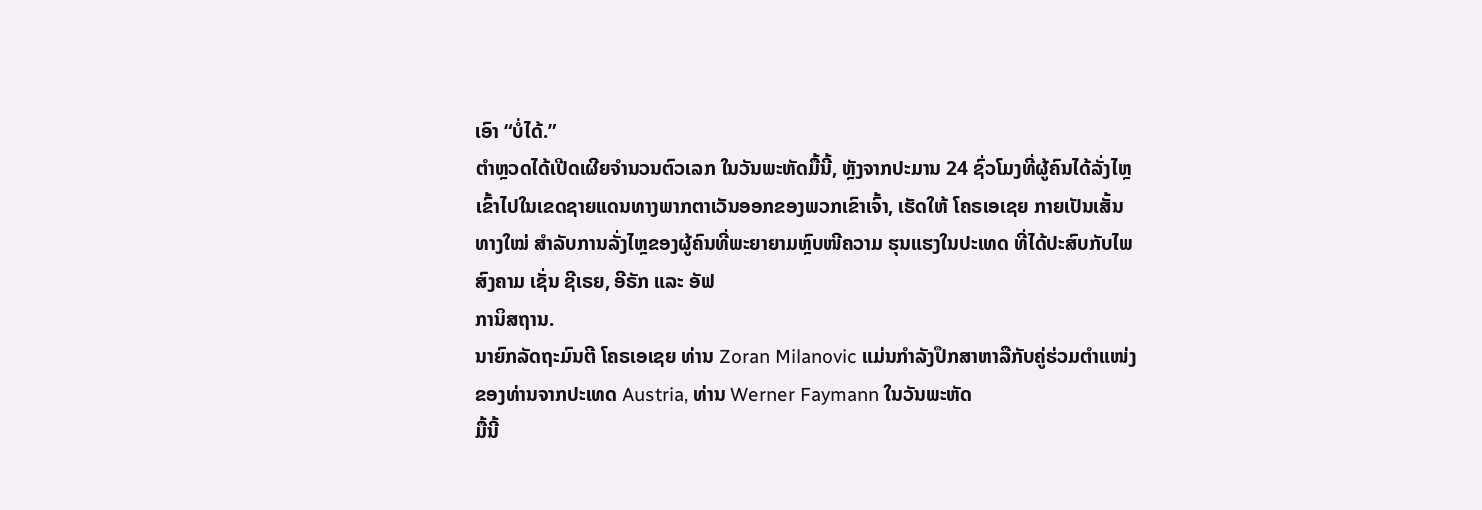ເອົາ “ບໍ່ໄດ້.”
ຕຳຫຼວດໄດ້ເປີດເຜີຍຈຳນວນຕົວເລກ ໃນວັນພະຫັດມື້ນີ້, ຫຼັງຈາກປະມານ 24 ຊົ່ວໂມງທີ່ຜູ້ຄົນໄດ້ລັ່ງໄຫຼເຂົ້າໄປໃນເຂດຊາຍແດນທາງພາກຕາເວັນອອກຂອງພວກເຂົາເຈົ້າ, ເຮັດໃຫ້ ໂຄຣເອເຊຍ ກາຍເປັນເສັ້ນທາງໃໝ່ ສຳລັບການລັ່ງໄຫຼຂອງຜູ້ຄົນທີ່ພະຍາຍາມຫຼົບໜີຄວາມ ຮຸນແຮງໃນປະເທດ ທີ່ໄດ້ປະສົບກັບໄພສົງຄາມ ເຊັ່ນ ຊີເຣຍ, ອີຣັກ ແລະ ອັຟ
ການິສຖານ.
ນາຍົກລັດຖະມົນຕີ ໂຄຣເອເຊຍ ທ່ານ Zoran Milanovic ແມ່ນກຳລັງປຶກສາຫາລືກັບຄູ່ຮ່ວມຕຳແໜ່ງຂອງທ່ານຈາກປະເທດ Austria, ທ່ານ Werner Faymann ໃນວັນພະຫັດ
ມື້ນີ້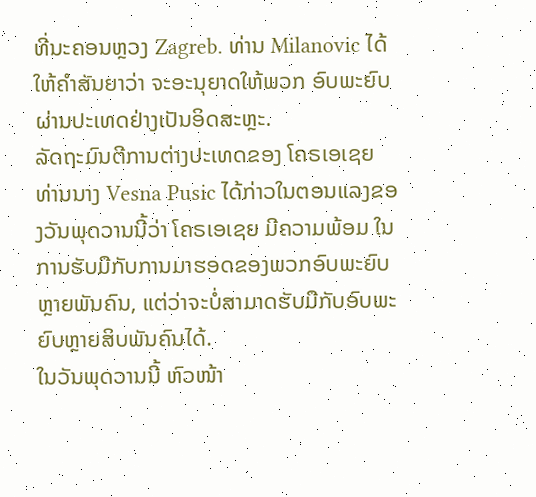ທີ່ນະຄອນຫຼວງ Zagreb. ທ່ານ Milanovic ໄດ້ໃຫ້ຄຳສັນຍາວ່າ ຈະອະນຸຍາດໃຫ້ພວກ ອົບພະຍົບ ຜ່ານປະເທດຢ່າງເປັນອິດສະຫຼະ.
ລັດຖະມົນຕີການຕ່າງປະເທດຂອງ ໂຄຣເອເຊຍ ທ່ານນາງ Vesna Pusic ໄດ້ກ່າວໃນຕອນແລງຂອງວັນພຸດວານນີ້ວ່າ ໂຄຣເອເຊຍ ມີຄວາມພ້ອມ ໃນການຮັບມືກັບການມາຮອດຂອງພວກອົບພະຍົບຫຼາຍພັນຄົນ, ແຕ່ວ່າຈະບໍ່ສາມາດຮັບມືກັບອົບພະຍົບຫຼາຍສິບພັນຄົນໄດ້.
ໃນວັນພຸດວານນີ້ ຫົວໜ້າ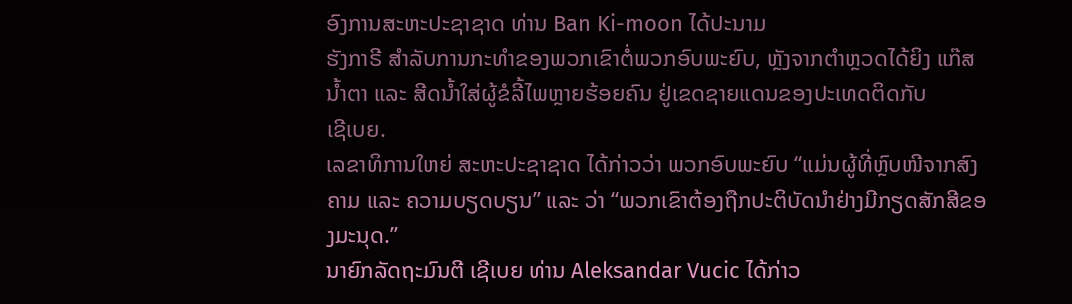ອົງການສະຫະປະຊາຊາດ ທ່ານ Ban Ki-moon ໄດ້ປະນາມ
ຮັງກາຣີ ສຳລັບການກະທຳຂອງພວກເຂົາຕໍ່ພວກອົບພະຍົບ, ຫຼັງຈາກຕຳຫຼວດໄດ້ຍິງ ແກ໊ສນ້ຳຕາ ແລະ ສີດນ້ຳໃສ່ຜູ້ຂໍລີ້ໄພຫຼາຍຮ້ອຍຄົນ ຢູ່ເຂດຊາຍແດນຂອງປະເທດຕິດກັບ
ເຊີເບຍ.
ເລຂາທິການໃຫຍ່ ສະຫະປະຊາຊາດ ໄດ້ກ່າວວ່າ ພວກອົບພະຍົບ “ແມ່ນຜູ້ທີ່ຫຼົບໜີຈາກສົງຄາມ ແລະ ຄວາມບຽດບຽນ” ແລະ ວ່າ “ພວກເຂົາຕ້ອງຖືກປະຕິບັດນຳຢ່າງມີກຽດສັກສີຂອງມະນຸດ.”
ນາຍົກລັດຖະມົນຕີ ເຊີເບຍ ທ່ານ Aleksandar Vucic ໄດ້ກ່າວ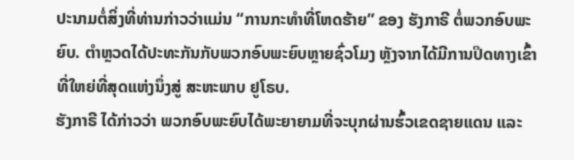ປະນາມຕໍ່ສິ່ງທີ່ທ່ານກ່າວວ່າແມ່ນ “ການກະທຳທີ່ໂຫດຮ້າຍ” ຂອງ ຮັງກາຣີ ຕໍ່ພວກອົບພະຍົບ. ຕຳຫຼວດໄດ້ປະທະກັນກັບພວກອົບພະຍົບຫຼາຍຊົ່ວໂມງ ຫຼັງຈາກໄດ້ມີການປິດທາງເຂົ້າທີ່ໃຫຍ່ທີ່ສຸດແຫ່ງນຶ່ງສູ່ ສະຫະພາບ ຢູໂຣບ.
ຮັງກາຣີ ໄດ້ກ່າວວ່າ ພວກອົບພະຍົບໄດ້ພະຍາຍາມທີ່ຈະບຸກຜ່ານຮົ້ວເຂດຊາຍແດນ ແລະ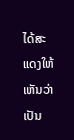ໄດ້ສະແດງໃຫ້ເຫັນວ່າເປັນ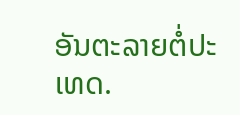ອັນຕະລາຍຕໍ່ປະເທດ.